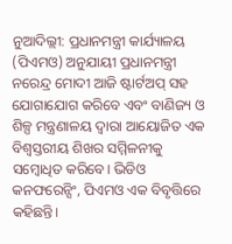ନୁଆଦିଲ୍ଲୀ: ପ୍ରଧାନମନ୍ତ୍ରୀ କାର୍ଯ୍ୟାଳୟ (ପିଏମଓ) ଅନୁଯାୟୀ ପ୍ରଧାନମନ୍ତ୍ରୀ ନରେନ୍ଦ୍ର ମୋଦୀ ଆଜି ଷ୍ଟାର୍ଟଅପ୍ ସହ ଯୋଗାଯୋଗ କରିବେ ଏବଂ ବାଣିଜ୍ୟ ଓ ଶିଳ୍ପ ମନ୍ତ୍ରଣାଳୟ ଦ୍ୱାରା ଆୟୋଜିତ ଏକ ବିଶ୍ୱସ୍ତରୀୟ ଶିଖର ସମ୍ମିଳନୀକୁ ସମ୍ବୋଧିତ କରିବେ। ଭିଡିଓ କନଫରେନ୍ସିଂ, ପିଏମଓ ଏକ ବିବୃତ୍ତିରେ କହିଛନ୍ତି।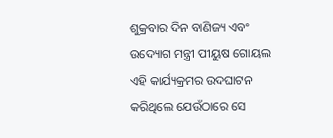ଶୁକ୍ରବାର ଦିନ ବାଣିଜ୍ୟ ଏବଂ ଉଦ୍ୟୋଗ ମନ୍ତ୍ରୀ ପୀୟୁଷ ଗୋୟଲ ଏହି କାର୍ଯ୍ୟକ୍ରମର ଉଦଘାଟନ କରିଥିଲେ ଯେଉଁଠାରେ ସେ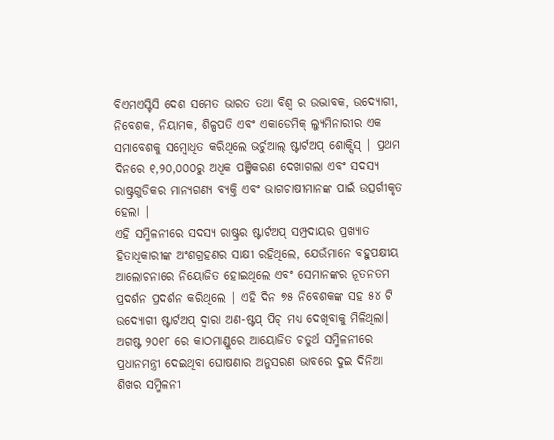ବିଏମଏସ୍ଟିସି ଦେଶ ସମେତ ଭାରତ ତଥା ବିଶ୍ଵ ର ଉଦ୍ଭାବକ, ଉଦ୍ୟୋଗୀ, ନିବେଶକ, ନିୟାମକ, ଶିଳ୍ପପତି ଏବଂ ଏକାଡେମିକ୍ ଲ୍ୟୁମିନାରୀର ଏକ ସମାବେଶକୁ ସମ୍ବୋଧିତ କରିଥିଲେ ଭର୍ଚୁଆଲ୍ ଷ୍ଟାର୍ଟଅପ୍ ଶୋକ୍ସିସ୍ | ପ୍ରଥମ ଦିନରେ ୧,୨୦,୦୦୦ରୁ ଅଧିକ ପଞ୍ଜିକରଣ ଦେଖାଗଲା ଏବଂ ସଦସ୍ୟ ରାଷ୍ଟ୍ରଗୁଡିକର ମାନ୍ୟଗଣ୍ୟ ବ୍ୟକ୍ତି ଏବଂ ଭାଗଚାଷୀମାନଙ୍କ ପାଇଁ ଉତ୍ସର୍ଗୀକୃତ ହେଲା |
ଏହି ସମ୍ମିଳନୀରେ ସଦସ୍ୟ ରାଷ୍ଟ୍ରର ଷ୍ଟାର୍ଟଅପ୍ ସମ୍ପ୍ରଦାୟର ପ୍ରଖ୍ୟାତ ହିତାଧିକାରୀଙ୍କ ଅଂଶଗ୍ରହଣର ସାକ୍ଷୀ ରହିଥିଲେ, ଯେଉଁମାନେ ବହୁପକ୍ଷୀୟ ଆଲୋଚନାରେ ନିୟୋଜିତ ହୋଇଥିଲେ ଏବଂ ସେମାନଙ୍କର ନୂତନତମ ପ୍ରଦର୍ଶନ ପ୍ରଦର୍ଶନ କରିଥିଲେ | ଏହି ଦିନ ୭୫ ନିବେଶକଙ୍କ ସହ ୫୪ ଟି ଉଦ୍ୟୋଗୀ ଷ୍ଟାର୍ଟଅପ୍ ଦ୍ୱାରା ଅଣ-ଷ୍ଟପ୍ ପିଚ୍ ମଧ୍ୟ ଦେଖିବାକୁ ମିଳିଥିଲା। ଅଗଷ୍ଟ ୨୦୧୮ ରେ କାଠମାଣ୍ଡୁରେ ଆୟୋଜିତ ଚତୁର୍ଥ ସମ୍ମିଳନୀରେ ପ୍ରଧାନମନ୍ତ୍ରୀ ଦେଇଥିବା ଘୋଷଣାର ଅନୁସରଣ ଭାବରେ ଦୁଇ ଦିନିଆ ଶିଖର ସମ୍ମିଳନୀ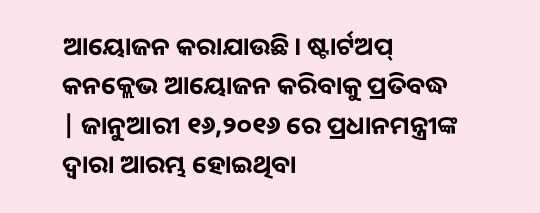ଆୟୋଜନ କରାଯାଉଛି। ଷ୍ଟାର୍ଟଅପ୍ କନକ୍ଲେଭ ଆୟୋଜନ କରିବାକୁ ପ୍ରତିବଦ୍ଧ | ଜାନୁଆରୀ ୧୬,୨୦୧୬ ରେ ପ୍ରଧାନମନ୍ତ୍ରୀଙ୍କ ଦ୍ୱାରା ଆରମ୍ଭ ହୋଇଥିବା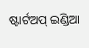ଷ୍ଟାର୍ଟଅପ୍ ଇଣ୍ଡିଆ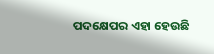ପଦକ୍ଷେପର ଏହା ହେଉଛି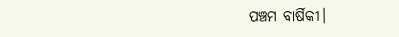ପଞ୍ଚମ ବାର୍ଷିକୀ।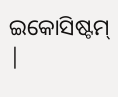ଇକୋସିଷ୍ଟମ୍ |